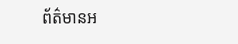ព័ត៌មានអ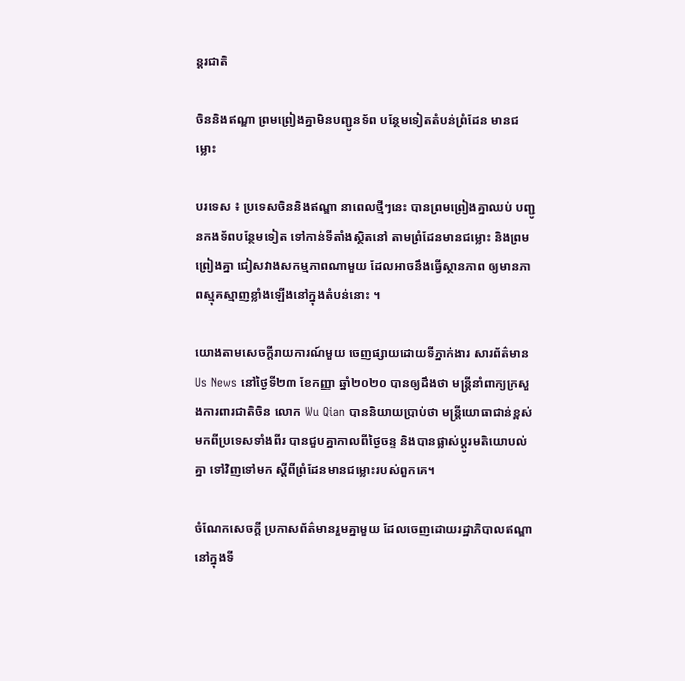ន្តរជាតិ

ចិននិងឥណ្ឌា ព្រមព្រៀងគ្នាមិនបញ្ជូនទ័ព បន្ថែមទៀតតំបន់ព្រំដែន មានជម្លោះ

បរទេស ៖ ប្រទេសចិននិងឥណ្ឌា នាពេលថ្មីៗនេះ បានព្រមព្រៀងគ្នាឈប់ បញ្ជូនកងទ័ពបន្ថែមទៀត ទៅកាន់ទីតាំងស្ថិតនៅ តាមព្រំដែនមានជម្លោះ និងព្រមព្រៀងគ្នា ជៀសវាងសកម្មភាពណាមួយ ដែលអាចនឹងធ្វើស្ថានភាព ឲ្យមានភាពស្មុគស្មាញខ្លាំងឡើងនៅក្នុងតំបន់នោះ ។

យោងតាមសេចក្តីរាយការណ៍មួយ ចេញផ្សាយដោយទីភ្នាក់ងារ សារព័ត៌មាន Us News នៅថ្ងៃទី២៣ ខែកញ្ញា ឆ្នាំ២០២០ បានឲ្យដឹងថា មន្ត្រីនាំពាក្យក្រសួងការពារជាតិចិន លោក Wu Qian បាននិយាយប្រាប់ថា មន្ត្រីយោធាជាន់ខ្ពស់ មកពីប្រទេសទាំងពីរ បានជួបគ្នាកាលពីថ្ងៃចន្ទ និងបានផ្លាស់ប្តូរមតិយោបល់គ្នា ទៅវិញទៅមក ស្តីពីព្រំដែនមានជម្លោះរបស់ពួកគេ។

ចំណែកសេចក្តី ប្រកាសព័ត៌មានរួមគ្នាមួយ ដែលចេញដោយរដ្ឋាភិបាលឥណ្ឌា នៅក្នុងទី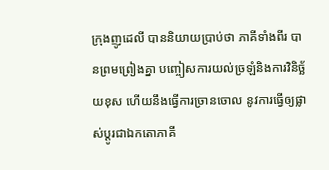ក្រុងញូដេលី បាននិយាយប្រាប់ថា ភាគីទាំងពីរ បានព្រមព្រៀងគ្នា បញ្ចៀសការយល់ច្រឡំនិងការវិនិច្ឆ័យខុស ហើយនឹងធ្វើការច្រានចោល នូវការធ្វើឲ្យផ្លាស់ប្តូរជាឯកតោភាគី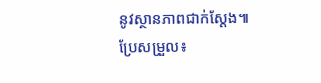នូវស្ថានភាពជាក់ស្តែង៕
ប្រែសម្រួល៖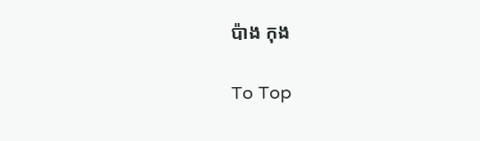ប៉ាង កុង

To Top